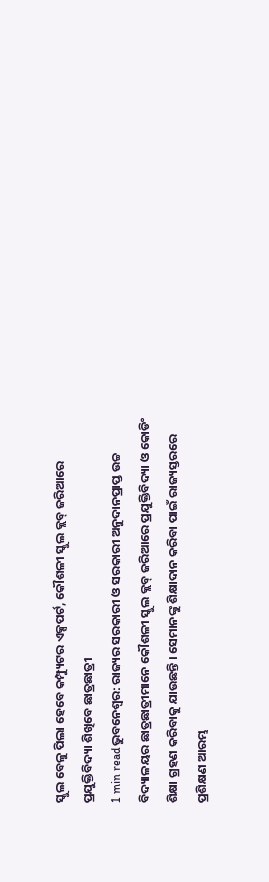ସ୍କୁଲ ବେଳୁ ପିଲା ହେବେ କମ୍ପ୍ୟୁଟର ଏକ୍ସପର୍ଟ, କୌଶଳୀ ସ୍କୁଲ କ୍ଲବ୍ ଜରିଆରେ ପ୍ରଯୁକ୍ତିବିଦ୍ୟା ଶିଖିବେ ଛାତ୍ରଛାତ୍ରୀ
1 min readଭୁବନେଶ୍ୱର: ରାଜ୍ୟର ସରକାରୀ ଓ ସରକାରୀ ଅନୁଦାନପ୍ରାପ୍ତ ଉଚ୍ଚ ବିଦ୍ୟାଳୟର ଛାତ୍ରଛାତ୍ରୀମାନେ କୌଶଳୀ ସ୍କୁଲ କ୍ଲବ୍ ଜରିଆରେ ପ୍ରଯୁକ୍ତିବିଦ୍ୟା ଓ କୋଡିଂ ଶିକ୍ଷା ଗ୍ରହଣ କରିବାକୁ ଯାଉଛନ୍ତି । ସେମାନଙ୍କୁ ଶିକ୍ଷାଦାନ କରିବା ପାଇଁ ରାଜ୍ୟସ୍ତରରେ ପ୍ରଶିକ୍ଷଣ ଆରମ୍ଭ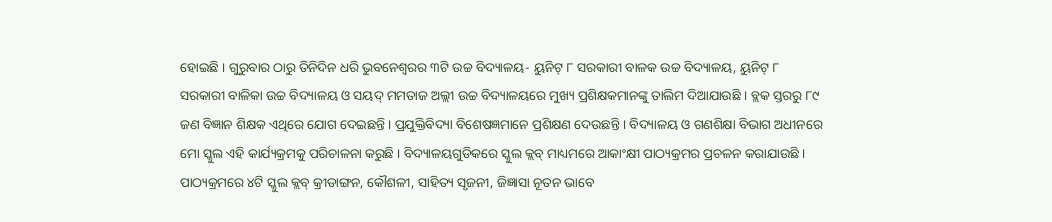ହୋଇଛି । ଗୁରୁବାର ଠାରୁ ତିନିଦିନ ଧରି ଭୁବନେଶ୍ୱରର ୩ଟି ଉଚ୍ଚ ବିଦ୍ୟାଳୟ- ୟୁନିଟ୍ ୮ ସରକାରୀ ବାଳକ ଉଚ୍ଚ ବିଦ୍ୟାଳୟ, ୟୁନିଟ୍ ୮ ସରକାରୀ ବାଳିକା ଉଚ୍ଚ ବିଦ୍ୟାଳୟ ଓ ସୟଦ୍ ମମତାଜ ଅଲ୍ଲୀ ଉଚ୍ଚ ବିଦ୍ୟାଳୟରେ ମୁଖ୍ୟ ପ୍ରଶିକ୍ଷକମାନଙ୍କୁ ତାଲିମ ଦିଆଯାଉଛି । ବ୍ଲକ ସ୍ତରରୁ ୮୯ ଜଣ ବିଜ୍ଞାନ ଶିକ୍ଷକ ଏଥିରେ ଯୋଗ ଦେଇଛନ୍ତି । ପ୍ରଯୁକ୍ତିବିଦ୍ୟା ବିଶେଷଜ୍ଞମାନେ ପ୍ରଶିକ୍ଷଣ ଦେଉଛନ୍ତି । ବିଦ୍ୟାଳୟ ଓ ଗଣଶିକ୍ଷା ବିଭାଗ ଅଧୀନରେ ମୋ ସ୍କୁଲ ଏହି କାର୍ଯ୍ୟକ୍ରମକୁ ପରିଚାଳନା କରୁଛି । ବିଦ୍ୟାଳୟଗୁଡିକରେ ସ୍କୁଲ କ୍ଲବ୍ ମାଧ୍ୟମରେ ଆକାଂକ୍ଷୀ ପାଠ୍ୟକ୍ରମର ପ୍ରଚଳନ କରାଯାଉଛି ।
ପାଠ୍ୟକ୍ରମରେ ୪ଟି ସ୍କୁଲ କ୍ଲବ୍ କ୍ରୀଡାଙ୍ଗନ, କୌଶଳୀ, ସାହିତ୍ୟ ସୃଜନୀ, ଜିଜ୍ଞାସା ନୂତନ ଭାବେ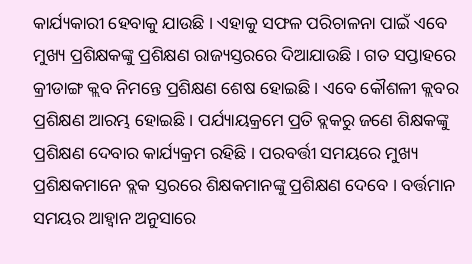କାର୍ଯ୍ୟକାରୀ ହେବାକୁ ଯାଉଛି । ଏହାକୁ ସଫଳ ପରିଚାଳନା ପାଇଁ ଏବେ ମୁଖ୍ୟ ପ୍ରଶିକ୍ଷକଙ୍କୁ ପ୍ରଶିକ୍ଷଣ ରାଜ୍ୟସ୍ତରରେ ଦିଆଯାଉଛି । ଗତ ସପ୍ତାହରେ କ୍ରୀଡାଙ୍ଗ କ୍ଲବ ନିମନ୍ତେ ପ୍ରଶିକ୍ଷଣ ଶେଷ ହୋଇଛି । ଏବେ କୌଶଳୀ କ୍ଲବର ପ୍ରଶିକ୍ଷଣ ଆରମ୍ଭ ହୋଇଛି । ପର୍ଯ୍ୟାୟକ୍ରମେ ପ୍ରତି ବ୍ଲକରୁ ଜଣେ ଶିକ୍ଷକଙ୍କୁ ପ୍ରଶିକ୍ଷଣ ଦେବାର କାର୍ଯ୍ୟକ୍ରମ ରହିଛି । ପରବର୍ତ୍ତୀ ସମୟରେ ମୁଖ୍ୟ ପ୍ରଶିକ୍ଷକମାନେ ବ୍ଲକ ସ୍ତରରେ ଶିକ୍ଷକମାନଙ୍କୁ ପ୍ରଶିକ୍ଷଣ ଦେବେ । ବର୍ତ୍ତମାନ ସମୟର ଆହ୍ୱାନ ଅନୁସାରେ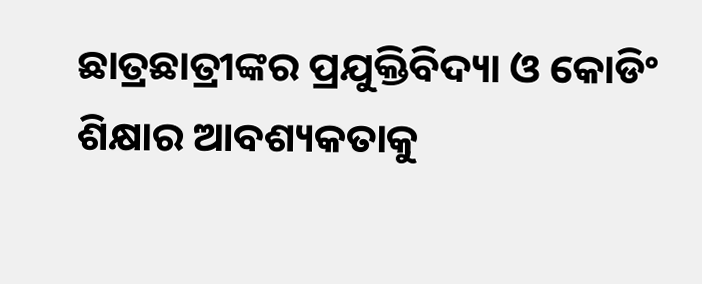ଛାତ୍ରଛାତ୍ରୀଙ୍କର ପ୍ରଯୁକ୍ତିବିଦ୍ୟା ଓ କୋଡିଂ ଶିକ୍ଷାର ଆବଶ୍ୟକତାକୁ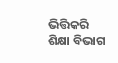ଭିତ୍ତିକରି ଶିକ୍ଷା ବିଭାଗ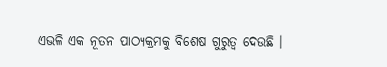ଏଭଳି ଏକ ନୂତନ ପାଠ୍ୟକ୍ରମକୁ ବିଶେଷ ଗୁରୁତ୍ୱ ଦେଉଛି ।